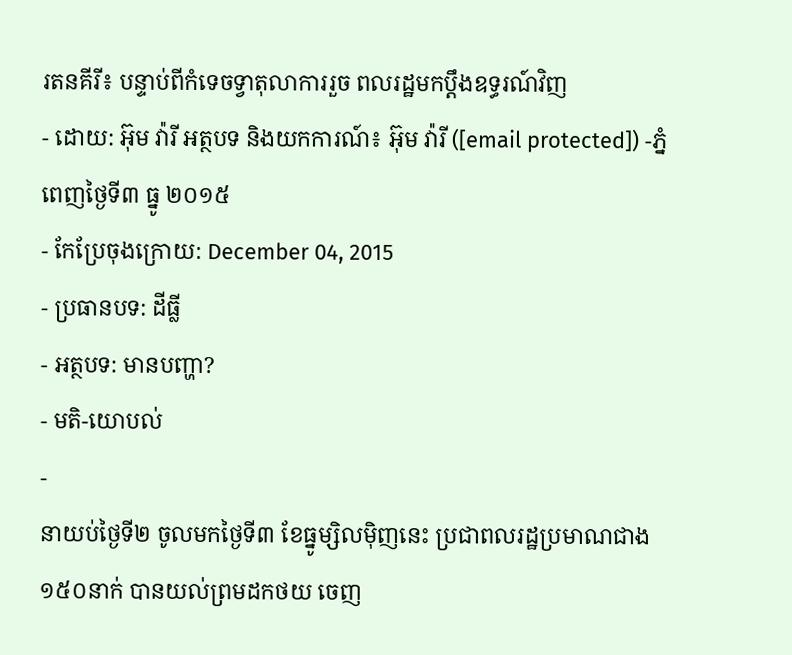រតនគីរី៖ បន្ទាប់ពីកំទេចទ្វាតុលាការរួច ពលរដ្ឋមកប្ដឹងឧទ្ធរណ៍វិញ
- ដោយ: អ៊ុម វ៉ារី អត្ថបទ និងយកការណ៍៖ អ៊ុម វ៉ារី ([email protected]) -ភ្នំពេញថ្ងៃទី៣ ធ្នូ ២០១៥
- កែប្រែចុងក្រោយ: December 04, 2015
- ប្រធានបទ: ដីធ្លី
- អត្ថបទ: មានបញ្ហា?
- មតិ-យោបល់
-
នាយប់ថ្ងៃទី២ ចូលមកថ្ងៃទី៣ ខែធ្នូម្សិលម៉ិញនេះ ប្រជាពលរដ្ឋប្រមាណជាង១៥០នាក់ បានយល់ព្រមដកថយ ចេញ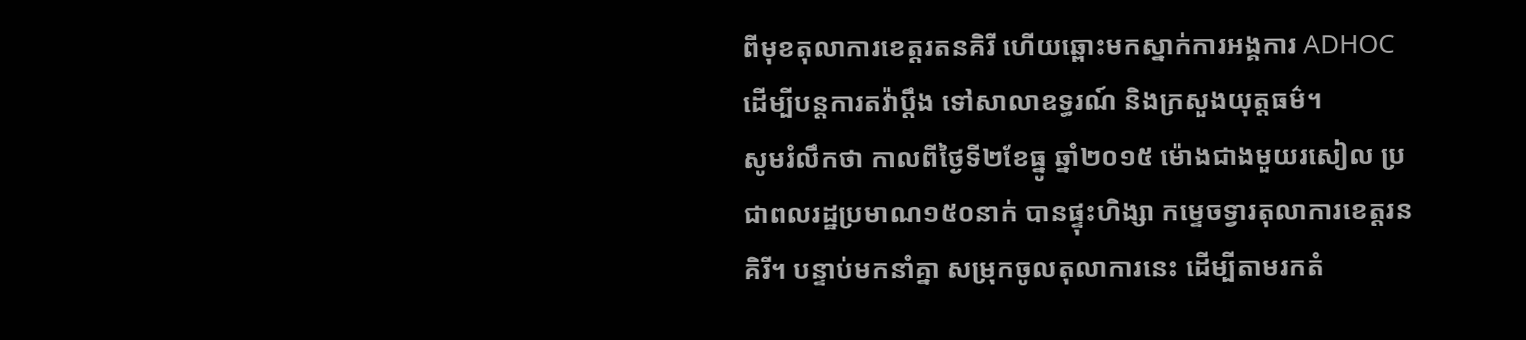ពីមុខតុលាការខេត្តរតនគិរី ហើយឆ្ពោះមកស្នាក់ការអង្គការ ADHOC ដើម្បីបន្តការតវ៉ាប្តឹង ទៅសាលាឧទ្ធរណ៍ និងក្រសួងយុត្តធម៌។
សូមរំលឹកថា កាលពីថ្ងៃទី២ខែធ្នូ ឆ្នាំ២០១៥ ម៉ោងជាងមួយរសៀល ប្រជាពលរដ្ឋប្រមាណ១៥០នាក់ បានផ្ទុះហិង្សា កម្ទេចទ្វារតុលាការខេត្តរនគិរី។ បន្ទាប់មកនាំគ្នា សម្រុកចូលតុលាការនេះ ដើម្បីតាមរកតំ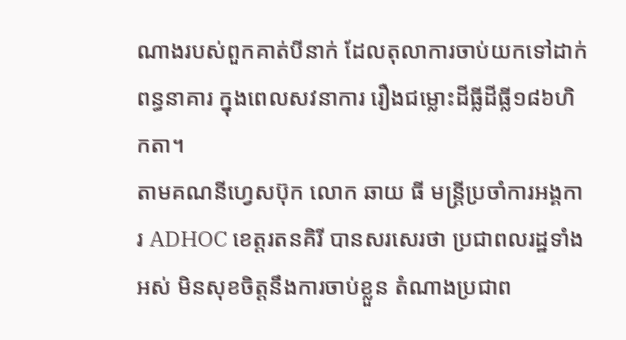ណាងរបស់ពួកគាត់បីនាក់ ដែលតុលាការចាប់យកទៅដាក់ពន្ធនាគារ ក្នុងពេលសវនាការ រឿងជម្លោះដីធ្លីដីធ្លី១៨៦ហិកតា។
តាមគណនីហ្វេសប៊ុក លោក ឆាយ ធី មន្រ្តីប្រចាំការអង្គការ ADHOC ខេត្តរតនគិរី បានសរសេរថា ប្រជាពលរដ្ឋទាំងអស់ មិនសុខចិត្តនឹងការចាប់ខ្លួន តំណាងប្រជាព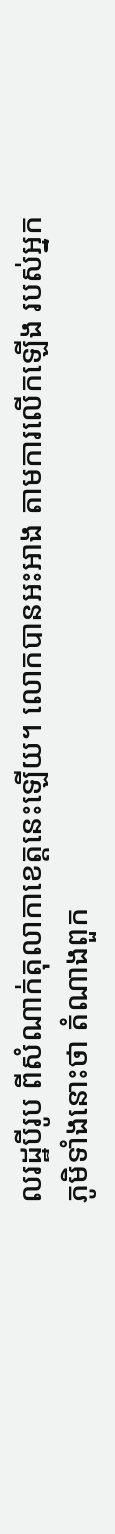លរដ្ឋបីរូប ពីសំណាក់តុលាកាខេត្តនេះឡើយ។ លោកបានអះអាង តាមការលើកឡើង របស់អ្នកភូមិទាំងនោះថា តំណាងពួក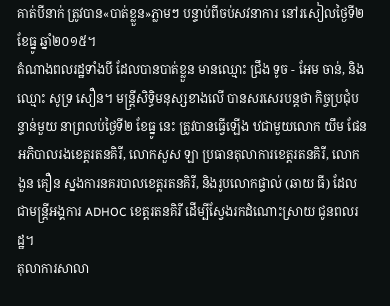គាត់បីនាក់ ត្រូវបាន«បាត់ខ្លួន»ភ្លាមៗ បន្ទាប់ពីចប់សវនាការ នៅរសៀលថ្ងៃទី២ ខែធ្នូ ឆ្នាំ២០១៥។
តំណាងពលរដ្ឋទាំងបី ដែលបានបាត់ខ្លួន មានឈ្មោះ ជ្រឹង ទូច - អែម ចាន់, និងឈ្មោះ សូទ្រ សឿន។ មន្រ្តីសិទ្ធិមនុស្សខាងលើ បានសរសេរបន្តថា កិច្ចប្រជុំបន្ទាន់មួយ នាព្រលប់ថ្ងៃទី២ ខែធ្នូ នេះ ត្រូវបានធ្វើឡើង ឋជាមួយលោក យឹម ផែន អភិបាលរងខេត្តរតនគិរី, លោកសួស ឡា ប្រធានតុលាការខេត្តរតនគិរី, លោក ងួន គឿន ស្នងការនគរបាលខេត្តរតនគិរី, និងរូបលោកផ្ទាល់ (ឆាយ ធី) ដែលជាមន្រ្តីអង្គការ ADHOC ខេត្តរតនគិរី ដើម្បីស្វែងរកដំណោះស្រាយ ជូនពលរដ្ឋ។
តុលាការសាលា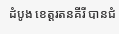ដំបូង ខេត្តរតនគីរី បានជំ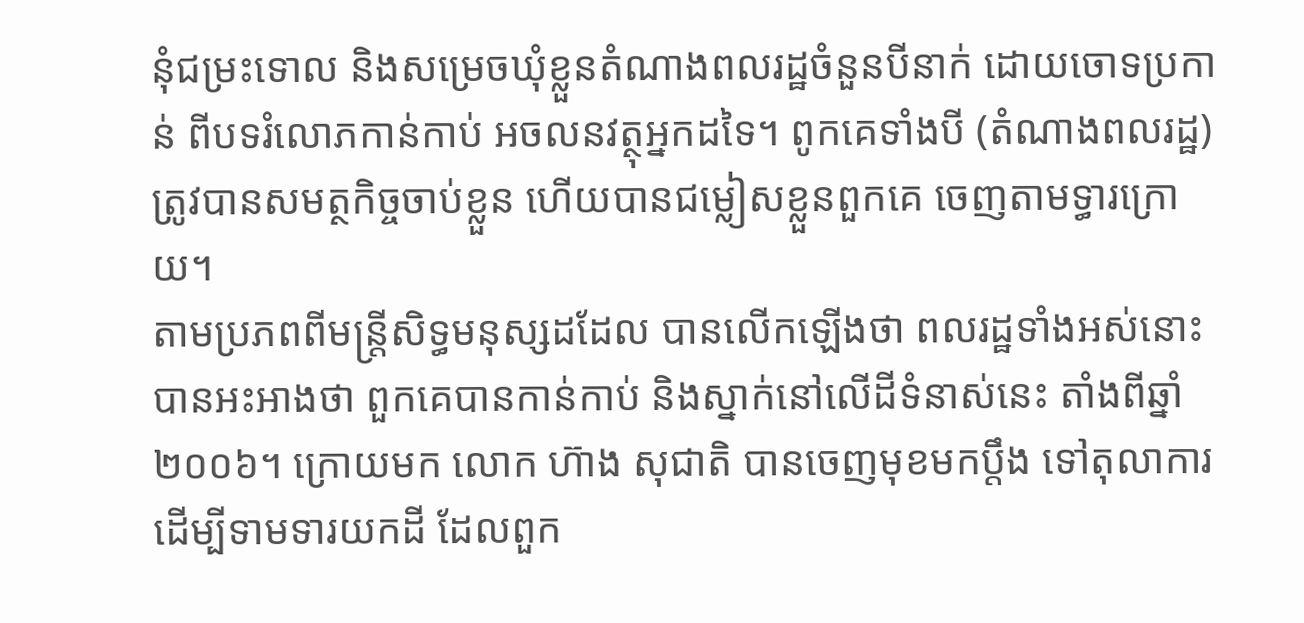នុំជម្រះទោល និងសម្រេចឃុំខ្លួនតំណាងពលរដ្ឋចំនួនបីនាក់ ដោយចោទប្រកាន់ ពីបទរំលោភកាន់កាប់ អចលនវត្ថុអ្នកដទៃ។ ពូកគេទាំងបី (តំណាងពលរដ្ឋ) ត្រូវបានសមត្ថកិច្ចចាប់ខ្លួន ហើយបានជម្លៀសខ្លួនពួកគេ ចេញតាមទ្ធារក្រោយ។
តាមប្រភពពីមន្រ្តីសិទ្ធមនុស្សដដែល បានលើកឡើងថា ពលរដ្ឋទាំងអស់នោះ បានអះអាងថា ពួកគេបានកាន់កាប់ និងស្នាក់នៅលើដីទំនាស់នេះ តាំងពីឆ្នាំ២០០៦។ ក្រោយមក លោក ហ៊ាង សុជាតិ បានចេញមុខមកប្តឹង ទៅតុលាការដើម្បីទាមទារយកដី ដែលពួក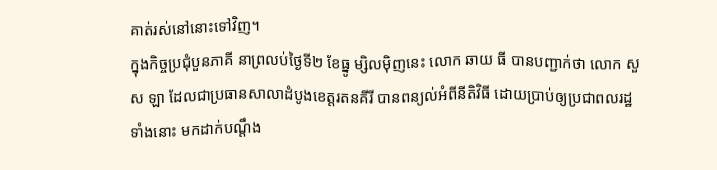គាត់រស់នៅនោះទៅវិញ។
ក្នុងកិច្ចប្រជុំបួនភាគី នាព្រលប់ថ្ងៃទី២ ខែធ្នូ ម្សិលម៉ិញនេះ លោក ឆាយ ធី បានបញ្ជាក់ថា លោក សួស ឡា ដែលជាប្រធានសាលាដំបូងខេត្តរតនគីរី បានពន្យល់អំពីនីតិវិធី ដោយប្រាប់ឲ្យប្រជាពលរដ្ឋទាំងនោះ មកដាក់បណ្តឹង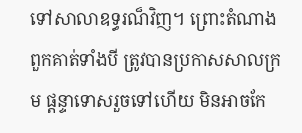ទៅសាលាឧទ្ធរណ៏វិញ។ ព្រោះតំណាងពួកគាត់ទាំងបី ត្រូវបានប្រកាសសាលក្រម ផ្តន្ទាទោសរួចទៅហើយ មិនអាចកែ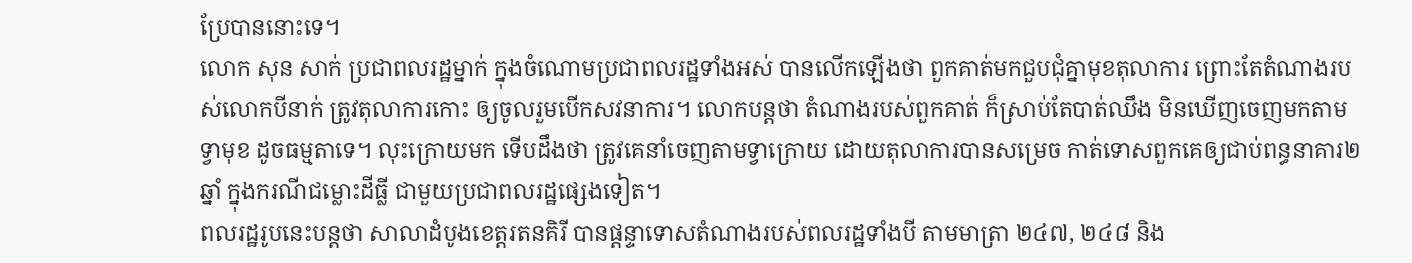ប្រែបាននោះទេ។
លោក សុន សាក់ ប្រជាពលរដ្ឋម្នាក់ ក្នុងចំណោមប្រជាពលរដ្ឋទាំងអស់ បានលើកឡើងថា ពួកគាត់មកជួបជុំគ្នាមុខតុលាការ ព្រោះតែតំណាងរបស់លោកបីនាក់ ត្រូវតុលាការកោះ ឲ្យចូលរួមបើកសវនាការ។ លោកបន្តថា តំណាងរបស់ពួកគាត់ ក៏ស្រាប់តែបាត់ឈឹង មិនឃើញចេញមកតាមទ្វាមុខ ដូចធម្មតាទេ។ លុះក្រោយមក ទើបដឹងថា ត្រូវគេនាំចេញតាមទ្វាក្រោយ ដោយតុលាការបានសម្រេច កាត់ទោសពួកគេឲ្យជាប់ពន្ធនាគារ២ឆ្នាំ ក្នុងករណីជម្លោះដីធ្លី ជាមួយប្រជាពលរដ្ឋផ្សេងទៀត។
ពលរដ្ឋរូបនេះបន្តថា សាលាដំបូងខេត្តរតនគិរី បានផ្តន្ទាទោសតំណាងរបស់ពលរដ្ឋទាំងបី តាមមាត្រា ២៤៧, ២៤៨ និង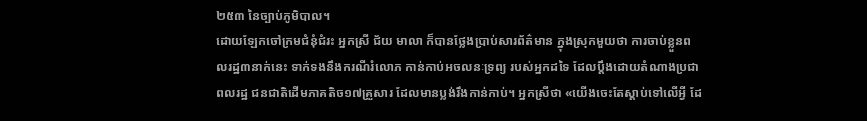២៥៣ នៃច្បាប់ភូមិបាល។
ដោយឡែកចៅក្រមជំនុំជំរះ អ្នកស្រី ជ័យ មាលា ក៏បានថ្លែងប្រាប់សារព័ត៌មាន ក្នុងស្រុកមួយថា ការចាប់ខ្លួនពលរដ្ឋ៣នាក់នេះ ទាក់ទងនឹងករណីរំលោភ កាន់កាប់អចលនៈទ្រព្យ របស់អ្នកដទៃ ដែលប្ដឹងដោយតំណាងប្រជាពលរដ្ឋ ជនជាតិដើមភាគតិច១៧គ្រួសារ ដែលមានប្លង់រឹងកាន់កាប់។ អ្នកស្រីថា «យើងចេះតែស្ដាប់ទៅលើអ្វី ដែ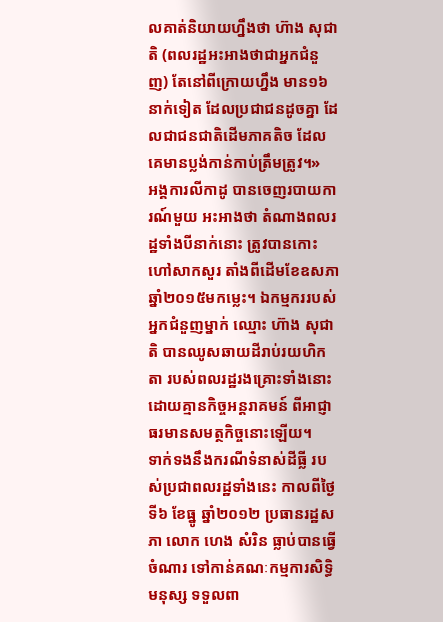លគាត់និយាយហ្នឹងថា ហ៊ាង សុជាតិ (ពលរដ្ឋអះអាងថាជាអ្នកជំនួញ) តែនៅពីក្រោយហ្នឹង មាន១៦នាក់ទៀត ដែលប្រជាជនដូចគ្នា ដែលជាជនជាតិដើមភាគតិច ដែលគេមានប្លង់កាន់កាប់ត្រឹមត្រូវ។»
អង្គការលីកាដូ បានចេញរបាយការណ៍មួយ អះអាងថា តំណាងពលរដ្ឋទាំងបីនាក់នោះ ត្រូវបានកោះហៅសាកសួរ តាំងពីដើមខែឧសភា ឆ្នាំ២០១៥មកម្លេះ។ ឯកម្មកររបស់អ្នកជំនួញម្នាក់ ឈ្មោះ ហ៊ាង សុជាតិ បានឈូសឆាយដីរាប់រយហិកតា របស់ពលរដ្ឋរងគ្រោះទាំងនោះ ដោយគ្មានកិច្ចអន្តរាគមន៍ ពីអាជ្ញាធរមានសមត្ថកិច្ចនោះឡើយ។
ទាក់ទងនឹងករណីទំនាស់ដីធ្លី របស់ប្រជាពលរដ្ឋទាំងនេះ កាលពីថ្ងៃទី៦ ខែធ្នូ ឆ្នាំ២០១២ ប្រធានរដ្ឋសភា លោក ហេង សំរិន ធ្លាប់បានធ្វើចំណារ ទៅកាន់គណៈកម្មការសិទ្ធិមនុស្ស ទទួលពា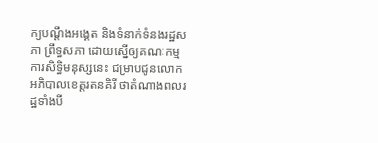ក្យបណ្តឹងអង្គេត និងទំនាក់ទំនងរដ្ឋសភា ព្រឹទ្ធសភា ដោយស្នើឲ្យគណៈកម្មការសិទ្ធិមនុស្សនេះ ជម្រាបជូនលោកអភិបាលខេត្តរតនគិរី ថាតំណាងពលរដ្ឋទាំងបី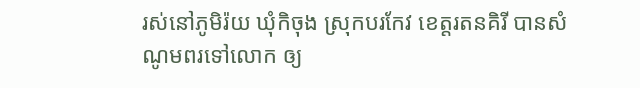រស់នៅភូមិរ៉យ ឃុំកិចុង ស្រុកបរកែវ ខេត្តរតនគិរី បានសំណូមពរទៅលោក ឲ្យ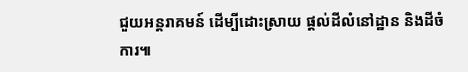ជួយអន្តរាគមន៍ ដើម្បីដោះស្រាយ ផ្តល់ដីលំនៅដ្ឋាន និងដីចំការ៕